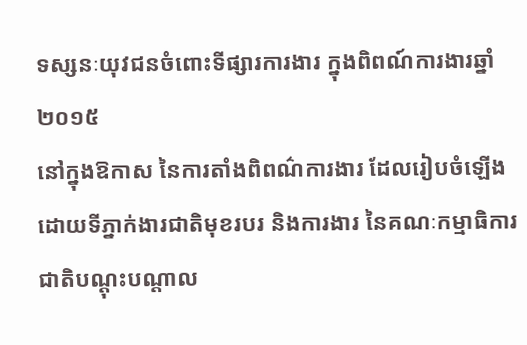ទស្សនៈយុវជនចំពោះទីផ្សារការងារ ក្នុងពិពណ៍ការងារឆ្នាំ២០១៥
នៅក្នុងឱកាស នៃការតាំងពិពណ៌ការងារ ដែលរៀបចំឡើង ដោយទីភ្នាក់ងារជាតិមុខរបរ និងការងារ នៃគណៈកម្មាធិការជាតិបណ្តុះបណ្តាល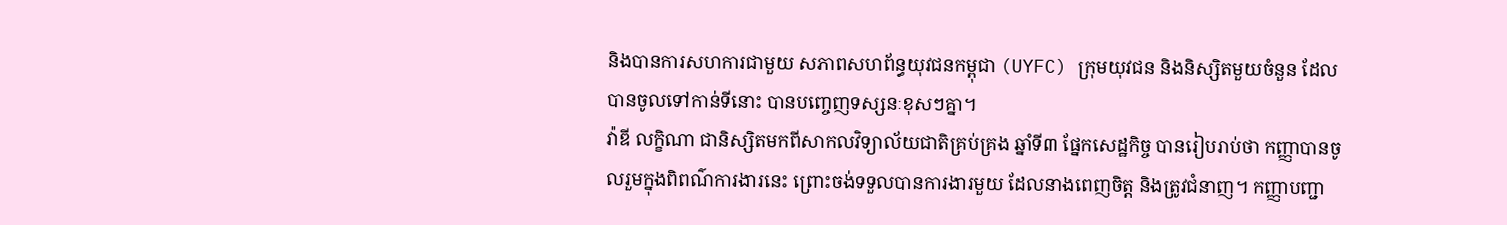និងបានការសហការជាមួយ សភាពសហព័ន្ធយុវជនកម្ពុជា (UYFC) ក្រុមយុវជន និងនិស្សិតមួយចំនួន ដែលបានចូលទៅកាន់ទីនោះ បានបញ្ចេញទស្សនៈខុសៗគ្នា។
វ៉ាឌី លក្ខិណា ជានិស្សិតមកពីសាកលវិទ្យាល័យជាតិគ្រប់គ្រង ឆ្នាំទី៣ ផ្នែកសេដ្ឋកិច្ច បានរៀបរាប់ថា កញ្ញាបានចូលរួមក្នុងពិពណ៌ការងារនេះ ព្រោះចង់ទទួលបានការងារមួយ ដែលនាងពេញចិត្ត និងត្រូវជំនាញ។ កញ្ញាបញ្ជា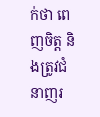ក់ថា ពេញចិត្ត និងត្រូវជំនាញរ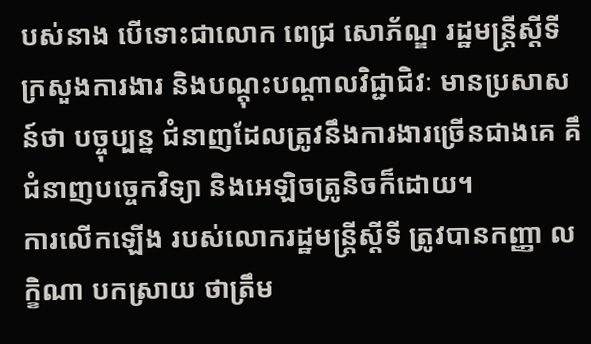បស់នាង បើទោះជាលោក ពេជ្រ សោភ័ណ្ឌ រដ្ឋមន្រ្តីស្តីទី ក្រសួងការងារ និងបណ្តុះបណ្តាលវិជ្ជាជិវៈ មានប្រសាសន៍ថា បច្ចុប្បន្ន ជំនាញដែលត្រូវនឹងការងារច្រើនជាងគេ គឹជំនាញបច្ចេកវិទ្យា និងអេឡិចត្រូនិចក៏ដោយ។
ការលើកឡើង របស់លោករដ្ឋមន្ត្រីស្ដីទី ត្រូវបានកញ្ញា លក្ខិណា បកស្រាយ ថាត្រឹម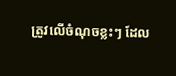ត្រូវលើចំណុចខ្លះៗ ដែល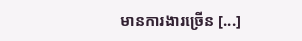មានការងារច្រើន [...]